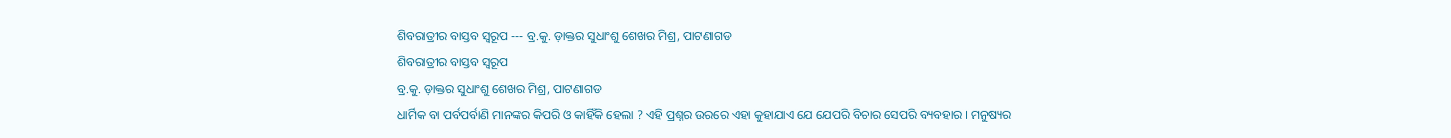ଶିବରାତ୍ରୀର ବାସ୍ତବ ସ୍ୱରୂପ --- ବ୍ର.କୁ. ଡ଼ାକ୍ତର ସୁଧାଂଶୁ ଶେଖର ମିଶ୍ର, ପାଟଣାଗଡ
ଶିବରାତ୍ରୀର ବାସ୍ତବ ସ୍ୱରୂପ
ବ୍ର.କୁ. ଡ଼ାକ୍ତର ସୁଧାଂଶୁ ଶେଖର ମିଶ୍ର, ପାଟଣାଗଡ
ଧାର୍ମିକ ବା ପର୍ବପର୍ବାଣି ମାନଙ୍କର କିପରି ଓ କାହିଁକି ହେଲା ? ଏହି ପ୍ରଶ୍ନର ଉରରେ ଏହା କୁହାଯାଏ ଯେ ଯେପରି ବିଚାର ସେପରି ବ୍ୟବହାର । ମନୁଷ୍ୟର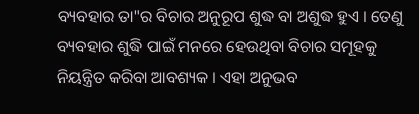ବ୍ୟବହାର ତା"ର ବିଚାର ଅନୁରୂପ ଶୁଦ୍ଧ ବା ଅଶୁଦ୍ଧ ହୁଏ । ତେଣୁ ବ୍ୟବହାର ଶୁଦ୍ଧି ପାଇଁ ମନରେ ହେଉଥିବା ବିଚାର ସମୂହକୁ ନିୟନ୍ତ୍ରିତ କରିବା ଆବଶ୍ୟକ । ଏହା ଅନୁଭବ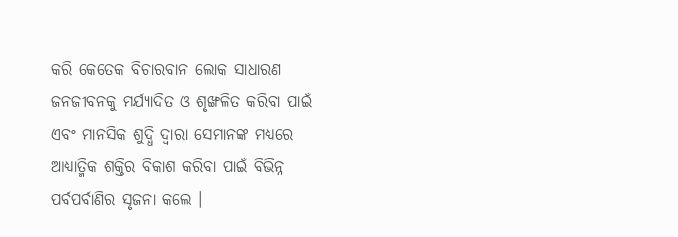କରି କେତେକ ବିଚାରବାନ ଲୋକ ସାଧାରଣ ଜନଜୀବନକୁ ମର୍ଯ୍ୟାଦିତ ଓ ଶୃଙ୍ଖଳିତ କରିବା ପାଇଁ ଏବଂ ମାନସିକ ଶୁଦ୍ଧି ଦ୍ୱାରା ସେମାନଙ୍କ ମଧ୍ୟରେ ଆଧ୍ୟାତ୍ମିକ ଶକ୍ତିର ବିକାଶ କରିବା ପାଇଁ ବିଭିନ୍ନ ପର୍ବପର୍ବାଣିର ସୃଜନା କଲେ ।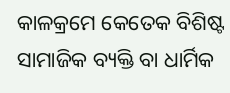କାଳକ୍ରମେ କେତେକ ବିଶିଷ୍ଟ ସାମାଜିକ ବ୍ୟକ୍ତି ବା ଧାର୍ମିକ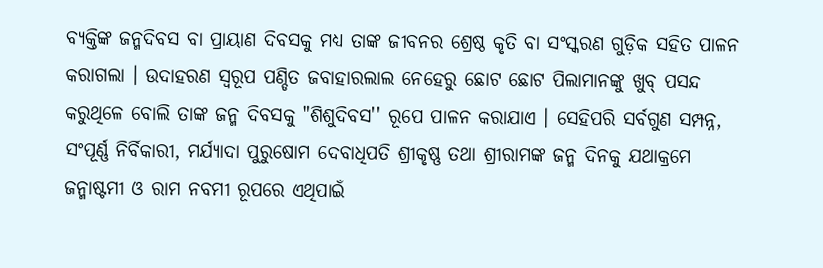ବ୍ୟକ୍ତିଙ୍କ ଜନ୍ମଦିବସ ବା ପ୍ରାୟାଣ ଦିବସକୁ ମଧ୍ୟ ତାଙ୍କ ଜୀବନର ଶ୍ରେଷ୍ଠ କୃତି ବା ସଂସ୍କରଣ ଗୁଡ଼ିକ ସହିତ ପାଳନ କରାଗଲା । ଉଦାହରଣ ସ୍ୱରୂପ ପଣ୍ଡିତ ଜବାହାରଲାଲ ନେହେରୁ ଛୋଟ ଛୋଟ ପିଲାମାନଙ୍କୁ ଖୁବ୍ ପସନ୍ଦ କରୁଥିଳେ ବୋଲି ତାଙ୍କ ଜନ୍ମ ଦିବସକୁ "ଶିଶୁଦିବସ'' ରୂପେ ପାଳନ କରାଯାଏ । ସେହିପରି ସର୍ବଗୁଣ ସମ୍ପନ୍ନ, ସଂପୂର୍ଣ୍ଣ ନିର୍ବିକାରୀ, ମର୍ଯ୍ୟାଦା ପୁରୁଷୋମ ଦେବାଧିପତି ଶ୍ରୀକୃଷ୍ଣ ତଥା ଶ୍ରୀରାମଙ୍କ ଜନ୍ମ ଦିନକୁ ଯଥାକ୍ରମେ ଜନ୍ମାଷ୍ଟମୀ ଓ ରାମ ନବମୀ ରୂପରେ ଏଥିପାଇଁ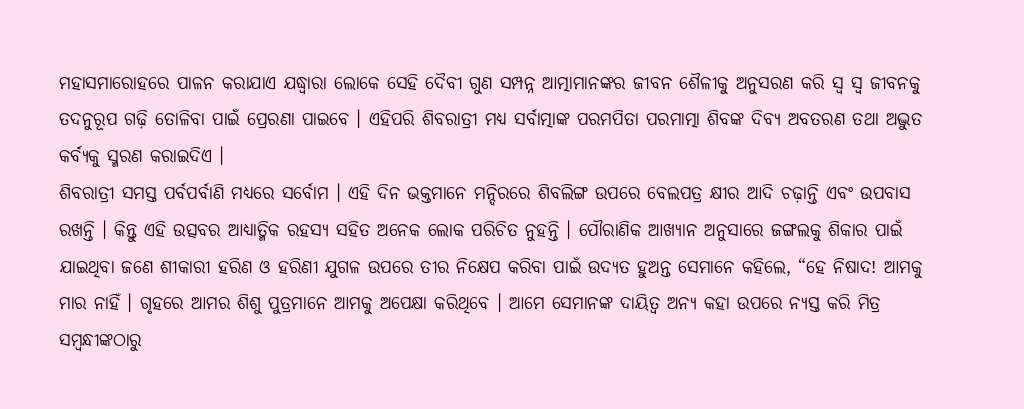ମହାସମାରୋହରେ ପାଳନ କରାଯାଏ ଯଦ୍ଧ୍ୱାରା ଲୋକେ ସେହି ଦୈବୀ ଗୁଣ ସମ୍ପନ୍ନ ଆତ୍ମାମାନଙ୍କର ଜୀବନ ଶୈଳୀକୁ ଅନୁସରଣ କରି ସ୍ୱ ସ୍ୱ ଜୀବନକୁ ତଦନୁରୂପ ଗଢ଼ି ତୋଳିବା ପାଇଁ ପ୍ରେରଣା ପାଇବେ । ଏହିପରି ଶିବରାତ୍ରୀ ମଧ୍ୟ ସର୍ବାତ୍ମାଙ୍କ ପରମପିତା ପରମାତ୍ମା ଶିବଙ୍କ ଦିବ୍ୟ ଅବତରଣ ତଥା ଅଦ୍ଭୁତ କର୍ବ୍ୟକୁ ସ୍ମରଣ କରାଇଦିଏ ।
ଶିବରାତ୍ରୀ ସମସ୍ତ ପର୍ବପର୍ବାଣି ମଧ୍ୟରେ ସର୍ବୋମ । ଏହି ଦିନ ଭକ୍ତମାନେ ମନ୍ଦିରରେ ଶିବଲିଙ୍ଗ ଉପରେ ବେଲପତ୍ର କ୍ଷୀର ଆଦି ଚଢ଼ାନ୍ତି ଏବଂ ଉପବାସ ରଖନ୍ତି । କିନ୍ତୁ ଏହି ଉତ୍ସବର ଆଧ୍ୟାତ୍ମିକ ରହସ୍ୟ ସହିତ ଅନେକ ଲୋକ ପରିଚିତ ନୁହନ୍ତି । ପୌରାଣିକ ଆଖ୍ୟାନ ଅନୁସାରେ ଜଙ୍ଗଲକୁ ଶିକାର ପାଇଁ ଯାଇଥିବା ଜଣେ ଶୀକାରୀ ହରିଣ ଓ ହରିଣୀ ଯୁଗଳ ଉପରେ ତୀର ନିକ୍ଷେପ କରିବା ପାଇଁ ଉଦ୍ୟତ ହୁଅନ୍ତ ସେମାନେ କହିଲେ, “ହେ ନିଷାଦ! ଆମକୁ ମାର ନାହିଁ । ଗୃହରେ ଆମର ଶିଶୁ ପୁତ୍ରମାନେ ଆମକୁ ଅପେକ୍ଷା କରିଥିବେ । ଆମେ ସେମାନଙ୍କ ଦାୟିତ୍ୱ ଅନ୍ୟ କହା ଉପରେ ନ୍ୟସ୍ତ କରି ମିତ୍ର ସମ୍ବନ୍ଧୀଙ୍କଠାରୁ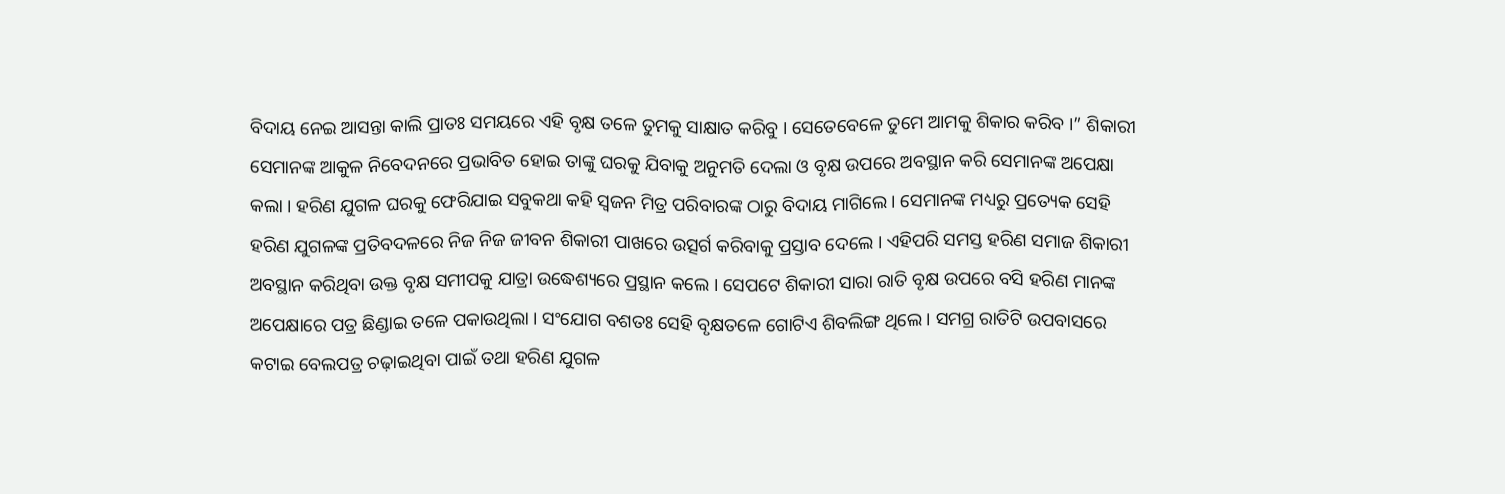ବିଦାୟ ନେଇ ଆସନ୍ତା କାଲି ପ୍ରାତଃ ସମୟରେ ଏହି ବୃକ୍ଷ ତଳେ ତୁମକୁ ସାକ୍ଷାତ କରିବୁ । ସେତେବେଳେ ତୁମେ ଆମକୁ ଶିକାର କରିବ ।” ଶିକାରୀ ସେମାନଙ୍କ ଆକୁଳ ନିବେଦନରେ ପ୍ରଭାବିତ ହୋଇ ତାଙ୍କୁ ଘରକୁ ଯିବାକୁ ଅନୁମତି ଦେଲା ଓ ବୃକ୍ଷ ଉପରେ ଅବସ୍ଥାନ କରି ସେମାନଙ୍କ ଅପେକ୍ଷା କଲା । ହରିଣ ଯୁଗଳ ଘରକୁ ଫେରିଯାଇ ସବୁକଥା କହି ସ୍ୱଜନ ମିତ୍ର ପରିବାରଙ୍କ ଠାରୁ ବିଦାୟ ମାଗିଲେ । ସେମାନଙ୍କ ମଧ୍ୟରୁ ପ୍ରତ୍ୟେକ ସେହି ହରିଣ ଯୁଗଳଙ୍କ ପ୍ରତିବଦଳରେ ନିଜ ନିଜ ଜୀବନ ଶିକାରୀ ପାଖରେ ଉତ୍ସର୍ଗ କରିବାକୁ ପ୍ରସ୍ତାବ ଦେଲେ । ଏହିପରି ସମସ୍ତ ହରିଣ ସମାଜ ଶିକାରୀ ଅବସ୍ଥାନ କରିଥିବା ଉକ୍ତ ବୃକ୍ଷ ସମୀପକୁ ଯାତ୍ରା ଉଦ୍ଧେଶ୍ୟରେ ପ୍ରସ୍ଥାନ କଲେ । ସେପଟେ ଶିକାରୀ ସାରା ରାତି ବୃକ୍ଷ ଉପରେ ବସି ହରିଣ ମାନଙ୍କ ଅପେକ୍ଷାରେ ପତ୍ର ଛିଣ୍ଡାଇ ତଳେ ପକାଉଥିଲା । ସଂଯୋଗ ବଶତଃ ସେହି ବୃକ୍ଷତଳେ ଗୋଟିଏ ଶିବଲିଙ୍ଗ ଥିଲେ । ସମଗ୍ର ରାତିଟି ଉପବାସରେ କଟାଇ ବେଲପତ୍ର ଚଢ଼ାଇଥିବା ପାଇଁ ତଥା ହରିଣ ଯୁଗଳ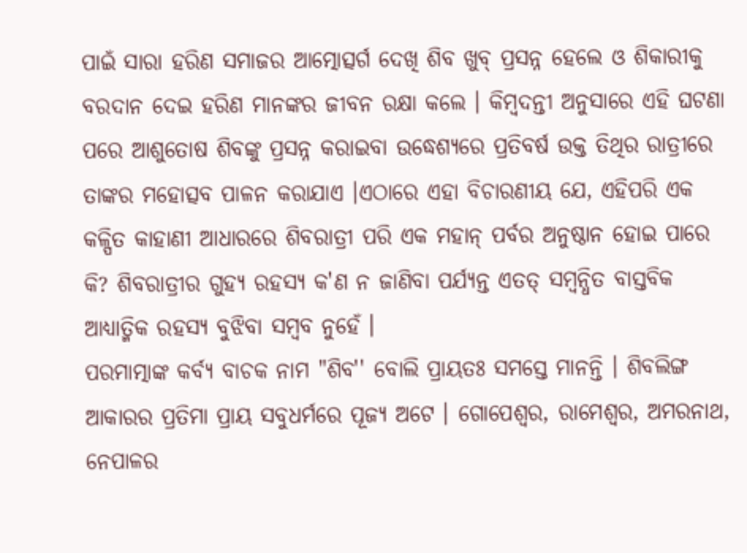ପାଇଁ ସାରା ହରିଣ ସମାଜର ଆତ୍ମୋତ୍ସର୍ଗ ଦେଖି ଶିବ ଖୁବ୍ ପ୍ରସନ୍ନ ହେଲେ ଓ ଶିକାରୀକୁ ବରଦାନ ଦେଇ ହରିଣ ମାନଙ୍କର ଜୀବନ ରକ୍ଷା କଲେ । କିମ୍ବଦନ୍ତୀ ଅନୁସାରେ ଏହି ଘଟଣା ପରେ ଆଶୁତୋଷ ଶିବଙ୍କୁ ପ୍ରସନ୍ନ କରାଇବା ଉଦ୍ଧେଶ୍ୟରେ ପ୍ରତିବର୍ଷ ଉକ୍ତ ତିଥିର ରାତ୍ରୀରେ ତାଙ୍କର ମହୋତ୍ସବ ପାଳନ କରାଯାଏ ।ଏଠାରେ ଏହା ବିଚାରଣୀୟ ଯେ, ଏହିପରି ଏକ କଳ୍ପିତ କାହାଣୀ ଆଧାରରେ ଶିବରାତ୍ରୀ ପରି ଏକ ମହାନ୍ ପର୍ବର ଅନୁଷ୍ଠାନ ହୋଇ ପାରେ କି? ଶିବରାତ୍ରୀର ଗୁହ୍ୟ ରହସ୍ୟ କ'ଣ ନ ଜାଣିବା ପର୍ଯ୍ୟନ୍ତ ଏତତ୍ ସମ୍ବନ୍ଧିତ ବାସ୍ତବିକ ଆଧ୍ୟାତ୍ମିକ ରହସ୍ୟ ବୁଝିବା ସମ୍ବବ ନୁହେଁ ।
ପରମାତ୍ମାଙ୍କ କର୍ବ୍ୟ ବାଚକ ନାମ "ଶିବ'' ବୋଲି ପ୍ରାୟତଃ ସମସ୍ତେ ମାନନ୍ତି । ଶିବଲିଙ୍ଗ ଆକାରର ପ୍ରତିମା ପ୍ରାୟ ସବୁଧର୍ମରେ ପୂଜ୍ୟ ଅଟେ । ଗୋପେଶ୍ୱର, ରାମେଶ୍ୱର, ଅମରନାଥ, ନେପାଳର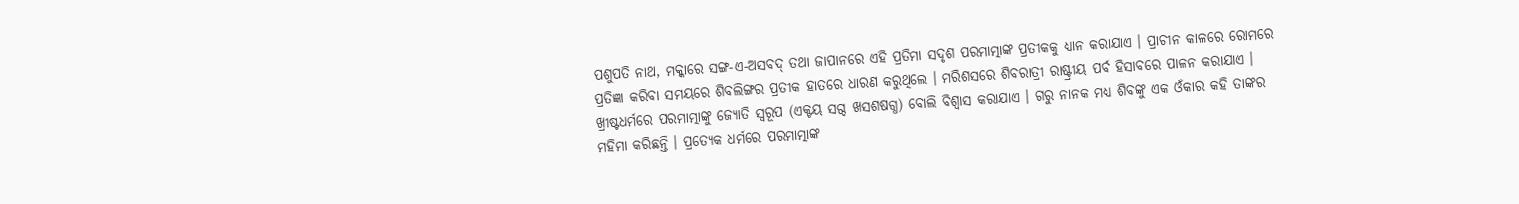ପଶୁପତି ନାଥ, ମକ୍କାରେ ସଙ୍ଗ-ଏ-ଅସବଦ୍ ତଥା ଜାପାନରେ ଏହି ପ୍ରତିମା ସଦୃଶ ପରମାତ୍ମାଙ୍କ ପ୍ରତୀକକୁ ଧ୍ୟାନ କରାଯାଏ । ପ୍ରାଚୀନ କାଳରେ ରୋମରେ ପ୍ରତିଜ୍ଞା କରିବା ସମୟରେ ଶିବଲିଙ୍ଗର ପ୍ରତୀକ ହାତରେ ଧାରଣ କରୁଥିଲେ । ମରିଶସରେ ଶିବରାତ୍ରୀ ରାଷ୍ଟ୍ରୀୟ ପର୍ବ ହିସାବରେ ପାଳନ କରାଯାଏ । ଖ୍ରୀଷ୍ଟଧର୍ମରେ ପରମାତ୍ମାଙ୍କୁ ଜ୍ୟୋତି ସ୍ୱରୂପ (ଏକ୍ଟୟ ସଗ୍ଦ ଖସଶଷଗ୍ଧ) ବୋଲି ବିଶ୍ୱାସ କରାଯାଏ । ଗରୁ ନାନକ ମଧ୍ୟ ଶିବଙ୍କୁ ଏକ ଓଁକାର କହି ତାଙ୍କର ମହିମା କରିଛନ୍ତି । ପ୍ରତ୍ୟେକ ଧର୍ମରେ ପରମାତ୍ମାଙ୍କ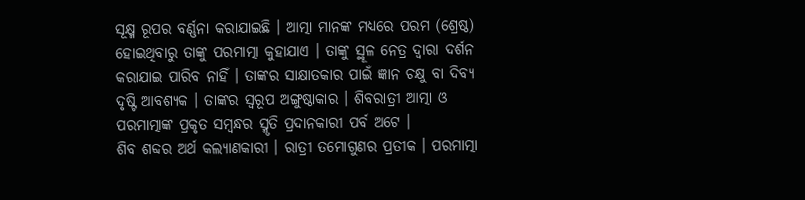ସୂକ୍ଷ୍ମ ରୂପର ବର୍ଣ୍ଣନା କରାଯାଇଛି । ଆତ୍ମା ମାନଙ୍କ ମଧ୍ୟରେ ପରମ (ଶ୍ରେଷ୍ଠ) ହୋଇଥିବାରୁ ତାଙ୍କୁ ପରମାତ୍ମା କୁହାଯାଏ । ତାଙ୍କୁ ସ୍ଥୂଳ ନେତ୍ର ଦ୍ୱାରା ଦର୍ଶନ କରାଯାଇ ପାରିବ ନାହିଁ । ତାଙ୍କର ସାକ୍ଷାତକାର ପାଇଁ ଜ୍ଞାନ ଚକ୍ଷୁ ବା ଦିବ୍ୟ ଦୃଷ୍ଟି ଆବଶ୍ୟକ । ତାଙ୍କର ସ୍ୱରୂପ ଅଙ୍ଗୁଷ୍ଠାକାର । ଶିବରାତ୍ରୀ ଆତ୍ମା ଓ ପରମାତ୍ମାଙ୍କ ପ୍ରକୃତ ସମ୍ବନ୍ଧର ସ୍ମୃତି ପ୍ରଦାନକାରୀ ପର୍ବ ଅଟେ ।
ଶିବ ଶବ୍ଦର ଅର୍ଥ କଲ୍ୟାଣକାରୀ । ରାତ୍ରୀ ତମୋଗୁଣର ପ୍ରତୀକ । ପରମାତ୍ମା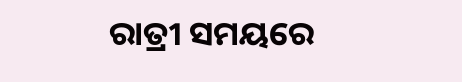ରାତ୍ରୀ ସମୟରେ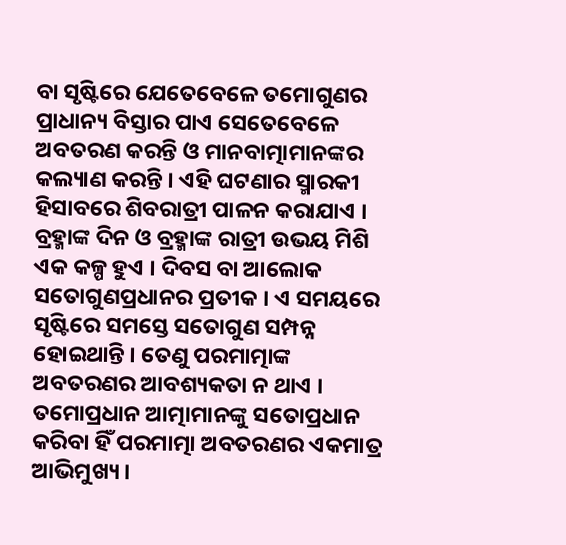ବା ସୃଷ୍ଟିରେ ଯେତେବେଳେ ତମୋଗୁଣର ପ୍ରାଧାନ୍ୟ ବିସ୍ତାର ପାଏ ସେତେବେଳେ ଅବତରଣ କରନ୍ତି ଓ ମାନବାତ୍ମାମାନଙ୍କର କଲ୍ୟାଣ କରନ୍ତି । ଏହି ଘଟଣାର ସ୍ମାରକୀ ହିସାବରେ ଶିବରାତ୍ରୀ ପାଳନ କରାଯାଏ । ବ୍ରହ୍ମାଙ୍କ ଦିନ ଓ ବ୍ରହ୍ମାଙ୍କ ରାତ୍ରୀ ଉଭୟ ମିଶି ଏକ କଳ୍ପ ହୁଏ । ଦିବସ ବା ଆଲୋକ ସତୋଗୁଣପ୍ରଧାନର ପ୍ରତୀକ । ଏ ସମୟରେ ସୃଷ୍ଟିରେ ସମସ୍ତେ ସତୋଗୁଣ ସମ୍ପନ୍ନ ହୋଇଥାନ୍ତି । ତେଣୁ ପରମାତ୍ମାଙ୍କ ଅବତରଣର ଆବଶ୍ୟକତା ନ ଥାଏ । ତମୋପ୍ରଧାନ ଆତ୍ମାମାନଙ୍କୁ ସତୋପ୍ରଧାନ କରିବା ହିଁ ପରମାତ୍ମା ଅବତରଣର ଏକମାତ୍ର ଆଭିମୁଖ୍ୟ ।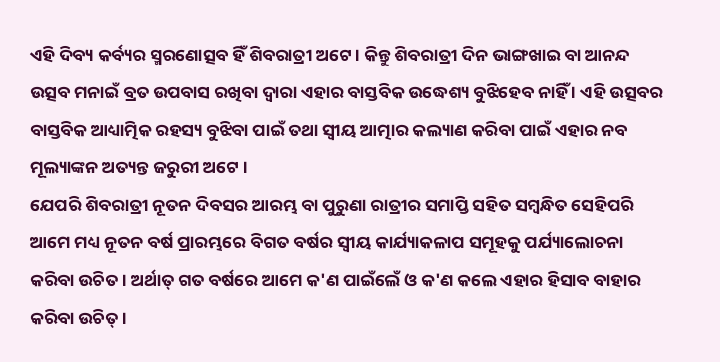ଏହି ଦିବ୍ୟ କର୍ବ୍ୟର ସ୍ମରଣୋତ୍ସବ ହିଁ ଶିବରାତ୍ରୀ ଅଟେ । କିନ୍ତୁ ଶିବରାତ୍ରୀ ଦିନ ଭାଙ୍ଗଖାଇ ବା ଆନନ୍ଦ ଉତ୍ସବ ମନାଇଁ ବ୍ରତ ଉପବାସ ରଖିବା ଦ୍ୱାରା ଏହାର ବାସ୍ତବିକ ଉଦ୍ଧେଶ୍ୟ ବୁଝିହେବ ନାହିଁ । ଏହି ଉତ୍ସବର ବାସ୍ତବିକ ଆଧ୍ୟାତ୍ମିକ ରହସ୍ୟ ବୁଝିବା ପାଇଁ ତଥା ସ୍ୱୀୟ ଆତ୍ମାର କଲ୍ୟାଣ କରିବା ପାଇଁ ଏହାର ନବ ମୂଲ୍ୟାଙ୍କନ ଅତ୍ୟନ୍ତ ଜରୁରୀ ଅଟେ ।
ଯେପରି ଶିବରାତ୍ରୀ ନୂତନ ଦିବସର ଆରମ୍ଭ ବା ପୁରୁଣା ରାତ୍ରୀର ସମାପ୍ତି ସହିତ ସମ୍ବନ୍ଧିତ ସେହିପରି ଆମେ ମଧ୍ୟ ନୂତନ ବର୍ଷ ପ୍ରାରମ୍ଭରେ ବିଗତ ବର୍ଷର ସ୍ୱୀୟ କାର୍ଯ୍ୟାକଳାପ ସମୂହକୁ ପର୍ଯ୍ୟାଲୋଚନା କରିବା ଉଚିତ । ଅର୍ଥାତ୍ ଗତ ବର୍ଷରେ ଆମେ କ'ଣ ପାଇଁଲେଁ ଓ କ'ଣ କଲେ ଏହାର ହିସାବ ବାହାର କରିବା ଉଚିତ୍ ।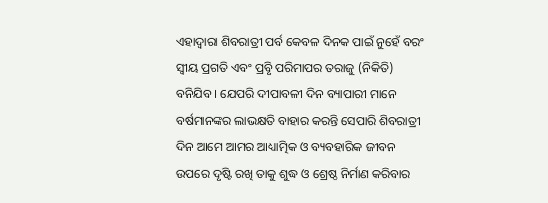ଏହାଦ୍ୱାରା ଶିବରାତ୍ରୀ ପର୍ବ କେବଳ ଦିନକ ପାଇଁ ନୁହେଁ ବରଂ ସ୍ୱୀୟ ପ୍ରଗତି ଏବଂ ପ୍ରବୃି ପରିମାପର ତରାଜୁ (ନିକିତି) ବନିଯିବ । ଯେପରି ଦୀପାବଳୀ ଦିନ ବ୍ୟାପାରୀ ମାନେ ବର୍ଷମାନଙ୍କର ଲାଭକ୍ଷତି ବାହାର କରନ୍ତି ସେପାରି ଶିବରାତ୍ରୀ ଦିନ ଆମେ ଆମର ଆଧ୍ୟାତ୍ମିକ ଓ ବ୍ୟବହାରିକ ଜୀବନ ଉପରେ ଦୃଷ୍ଟି ରଖି ତାକୁ ଶୁଦ୍ଧ ଓ ଶ୍ରେଷ୍ଠ ନିର୍ମାଣ କରିବାର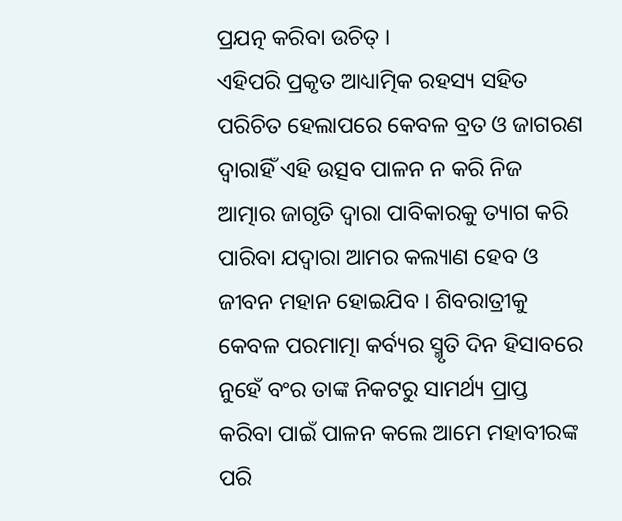ପ୍ରଯତ୍ନ କରିବା ଉଚିତ୍ ।
ଏହିପରି ପ୍ରକୃତ ଆଧ୍ୟାତ୍ମିକ ରହସ୍ୟ ସହିତ ପରିଚିତ ହେଲାପରେ କେବଳ ବ୍ରତ ଓ ଜାଗରଣ ଦ୍ୱାରାହିଁ ଏହି ଉତ୍ସବ ପାଳନ ନ କରି ନିଜ ଆତ୍ମାର ଜାଗୃତି ଦ୍ୱାରା ପାବିକାରକୁ ତ୍ୟାଗ କରି ପାରିବା ଯଦ୍ୱାରା ଆମର କଲ୍ୟାଣ ହେବ ଓ ଜୀବନ ମହାନ ହୋଇଯିବ । ଶିବରାତ୍ରୀକୁ କେବଳ ପରମାତ୍ମା କର୍ବ୍ୟର ସ୍ମୃତି ଦିନ ହିସାବରେ ନୁହେଁ ବଂର ତାଙ୍କ ନିକଟରୁ ସାମର୍ଥ୍ୟ ପ୍ରାପ୍ତ କରିବା ପାଇଁ ପାଳନ କଲେ ଆମେ ମହାବୀରଙ୍କ ପରି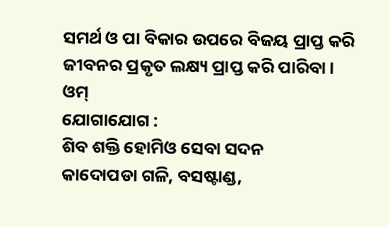ସମର୍ଥ ଓ ପା ବିକାର ଉପରେ ବିଜୟ ପ୍ରାପ୍ତ କରି ଜୀବନର ପ୍ରକୃତ ଲକ୍ଷ୍ୟ ପ୍ରାପ୍ତ କରି ପାରିବା ।
ଓମ୍
ଯୋଗାଯୋଗ :
ଶିବ ଶକ୍ତି ହୋମିଓ ସେବା ସଦନ
କାଦୋପଡା ଗଳି, ବସଷ୍ଟାଣ୍ଡ,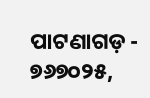ପାଟଣାଗଡ଼ - ୭୬୭୦୨୫,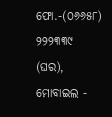ଫୋ.-(୦୬୬୫୮) ୨୨୨୩୩୯ (ଘର), ମୋବାଇଲ -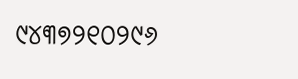୯୪୩୭୨୧୦୨୯୬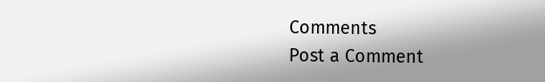Comments
Post a Comment